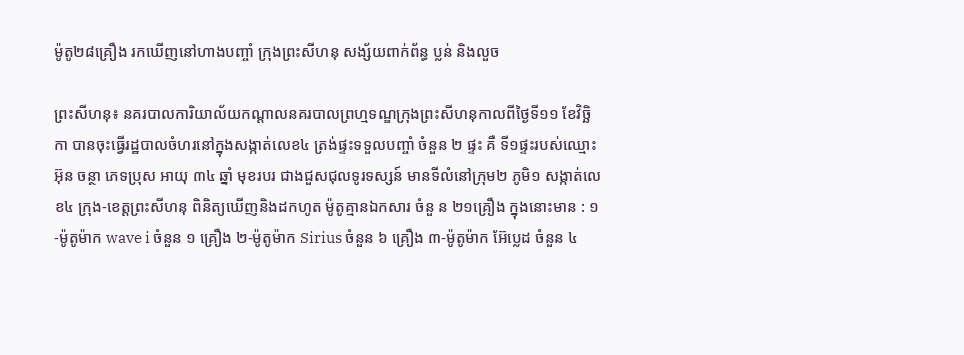ម៉ូតូ២៨គ្រឿង រកឃើញនៅហាងបញ្ចាំ ក្រុងព្រះសីហនុ សង្ស័យពាក់ព័ន្ធ ប្លន់ និងលួច

ព្រះសីហនុ៖ នគរបាលការិយាល័យកណ្តាលនគរបាលព្រហ្មទណ្ឌក្រុងព្រះសីហនុកាលពីថ្ងៃទី១១ ខែវិច្ឆិកា បានចុះធ្វើរដ្ឋបាលចំហរនៅក្នុងសង្កាត់លេខ៤ ត្រង់ផ្ទះទទួលបញ្ចាំ ចំនួន ២ ផ្ទះ គឺ ទី១ផ្ទះរបស់ឈ្មោះ អ៊ុន ចន្ថា ភេទប្រុស អាយុ ៣៤ ឆ្នាំ មុខរបរ ជាងជួសជុលទូរទស្សន៍ មានទីលំនៅក្រុម២ ភូមិ១ សង្កាត់លេខ៤ ក្រុង-ខេត្តព្រះសីហនុ ពិនិត្យឃើញនិងដកហូត ម៉ូតូគ្មានឯកសារ ចំនួ ន ២១គ្រឿង ក្នុងនោះមាន : ១-ម៉ូតូម៉ាក wave i ចំនួន ១ គ្រឿង ២-ម៉ូតូម៉ាក Sirius ចំនួន ៦ គ្រឿង ៣-ម៉ូតូម៉ាក អ៊ែប្លេដ ចំនួន ៤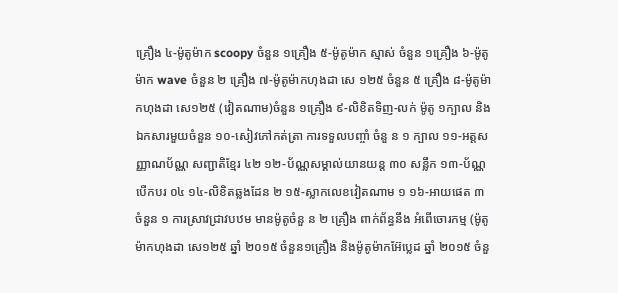គ្រឿង ៤-ម៉ូតូម៉ាក scoopy ចំនួន ១គ្រឿង ៥-ម៉ូតូម៉ាក ស្មាស់ ចំនួន ១គ្រឿង ៦-ម៉ូតូម៉ាក wave ចំនួន ២ គ្រឿង ៧-ម៉ូតូម៉ាកហុងដា សេ ១២៥ ចំនួន ៥ គ្រឿង ៨-ម៉ូតូម៉ាកហុងដា សេ១២៥ (វៀតណាម)ចំនួន ១គ្រឿង ៩-លិខិតទិញ-លក់ ម៉ូតូ ១ក្បាល និងឯកសារមួយចំនួន ១០-សៀវភៅកត់ត្រា ការទទួលបញ្ចាំ ចំនួ ន ១ ក្បាល ១១-អត្តសញ្ញាណប័ណ្ណ សញ្ជាតិខ្មែរ ៤២ ១២-ប័ណ្ណសម្គាល់យានយន្ត ៣០ សន្លឹក ១៣-ប័ណ្ណបើកបរ ០៤ ១៤-លិខិតឆ្លងដែន ២ ១៥-ស្លាកលេខវៀតណាម ១ ១៦-អាយផេត ៣ ចំនួន ១ ការស្រាវជ្រាវបឋម មានម៉ូតូចំនួ ន ២ គ្រឿង ពាក់ព័ន្ធនឹង អំពើចោរកម្ម (ម៉ូតូម៉ាកហុងដា សេ១២៥ ឆ្នាំ ២០១៥ ចំនួន១គ្រឿង និងម៉ូតូម៉ាកអ៊ែប្លេដ ឆ្នាំ ២០១៥ ចំនួ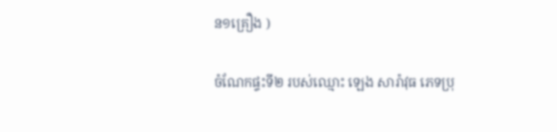ន១គ្រឿង )

ចំណែកផ្ទះទី២ របស់ឈ្មោះ ឡេង សារ៉ាវុធ ភេទប្រុ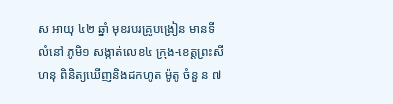ស អាយុ ៤២ ឆ្នាំ មុខរបរគ្រូបង្រៀន មានទីលំនៅ ភូមិ១ សង្កាត់លេខ៤ ក្រុង-ខេត្តព្រះសីហនុ ពិនិត្យឃើញនិងដកហូត ម៉ូតូ ចំនួ ន ៧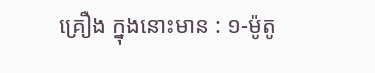គ្រឿង ក្នុងនោះមាន : ១-ម៉ូតូ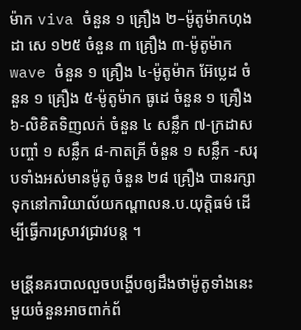ម៉ាក viva ចំនួន ១ គ្រឿង ២–ម៉ូតូម៉ាកហុងដា សេ ១២៥ ចំនួន ៣ គ្រឿង ៣-ម៉ូតូម៉ាក wave ចំនួន ១ គ្រឿង ៤-ម៉ូតូម៉ាក អ៊ែប្លេដ ចំនួន ១ គ្រឿង ៥-ម៉ូតូម៉ាក ធូដេ ចំនួន ១ គ្រឿង ៦-លិខិតទិញលក់ ចំនួន ៤ សន្លឹក ៧-ក្រដាសបញ្ចាំ ១ សន្លឹក ៨-កាតគ្រី ចំនួន ១ សន្លឹក -សរុបទាំងអស់មានម៉ូតូ ចំនួន ២៨ គ្រឿង បានរក្សាទុកនៅការិយាល័យកណ្តាលន.ប.យុត្តិធម៌ ដើម្បីធ្វើការស្រាវជ្រាវបន្ត ។

មន្រី្តនគរបាលលួចបង្ហើបឲ្យដឹងថាម៉ូតូទាំងនេះមួយចំនួនអាចពាក់ព័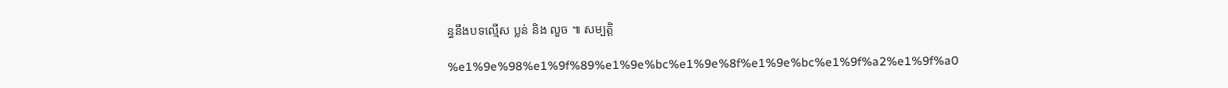ន្ធនឹងបទល្មើស ប្លន់ និង លួច ៕ សម្បត្តិ

%e1%9e%98%e1%9f%89%e1%9e%bc%e1%9e%8f%e1%9e%bc%e1%9f%a2%e1%9f%a0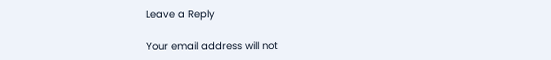Leave a Reply

Your email address will not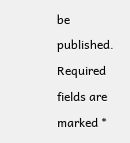be published. Required fields are marked *